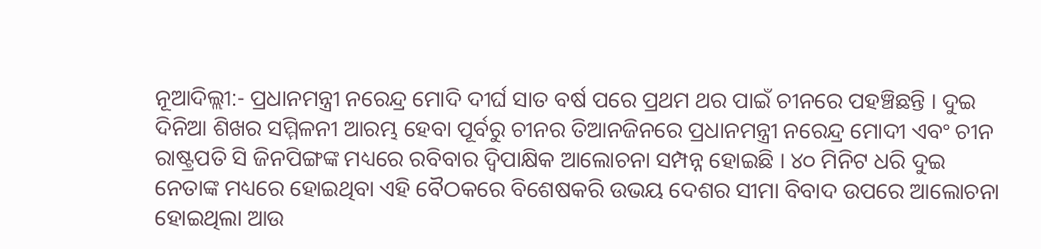ନୂଆଦିଲ୍ଲୀ:- ପ୍ରଧାନମନ୍ତ୍ରୀ ନରେନ୍ଦ୍ର ମୋଦି ଦୀର୍ଘ ସାତ ବର୍ଷ ପରେ ପ୍ରଥମ ଥର ପାଇଁ ଚୀନରେ ପହଞ୍ଚିଛନ୍ତି । ଦୁଇ ଦିନିଆ ଶିଖର ସମ୍ମିଳନୀ ଆରମ୍ଭ ହେବା ପୂର୍ବରୁ ଚୀନର ତିଆନଜିନରେ ପ୍ରଧାନମନ୍ତ୍ରୀ ନରେନ୍ଦ୍ର ମୋଦୀ ଏବଂ ଚୀନ ରାଷ୍ଟ୍ରପତି ସି ଜିନପିଙ୍ଗଙ୍କ ମଧ୍ୟରେ ରବିବାର ଦ୍ଵିପାକ୍ଷିକ ଆଲୋଚନା ସମ୍ପନ୍ନ ହୋଇଛି । ୪୦ ମିନିଟ ଧରି ଦୁଇ ନେତାଙ୍କ ମଧ୍ୟରେ ହୋଇଥିବା ଏହି ବୈଠକରେ ବିଶେଷକରି ଉଭୟ ଦେଶର ସୀମା ବିବାଦ ଉପରେ ଆଲୋଚନା ହୋଇଥିଲା ଆଉ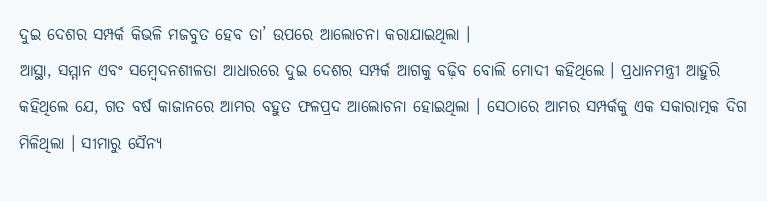ଦୁଇ ଦେଶର ସମ୍ପର୍କ କିଭଳି ମଜବୁତ ହେବ ତା’ ଉପରେ ଆଲୋଚନା କରାଯାଇଥିଲା ।
ଆସ୍ଥା, ସମ୍ମାନ ଏବଂ ସମ୍ବେଦନଶୀଳତା ଆଧାରରେ ଦୁଇ ଦେଶର ସମ୍ପର୍କ ଆଗକୁ ବଢ଼ିବ ବୋଲି ମୋଦୀ କହିଥିଲେ । ପ୍ରଧାନମନ୍ତ୍ରୀ ଆହୁରି କହିଥିଲେ ଯେ, ଗତ ବର୍ଷ କାଜାନରେ ଆମର ବହୁତ ଫଳପ୍ରଦ ଆଲୋଚନା ହୋଇଥିଲା । ସେଠାରେ ଆମର ସମ୍ପର୍କକୁ ଏକ ସକାରାତ୍ମକ ଦିଗ ମିଳିଥିଲା । ସୀମାରୁ ସୈନ୍ୟ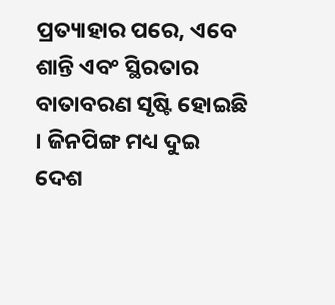ପ୍ରତ୍ୟାହାର ପରେ, ଏବେ ଶାନ୍ତି ଏବଂ ସ୍ଥିରତାର ବାତାବରଣ ସୃଷ୍ଟି ହୋଇଛି । ଜିନପିଙ୍ଗ ମଧ୍ୟ ଦୁଇ ଦେଶ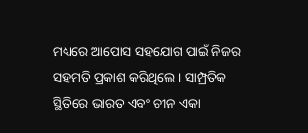ମଧ୍ୟରେ ଆପୋସ ସହଯୋଗ ପାଇଁ ନିଜର ସହମତି ପ୍ରକାଶ କରିଥିଲେ । ସାମ୍ପ୍ରତିକ ସ୍ଥିତିରେ ଭାରତ ଏବଂ ଚୀନ ଏକା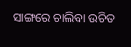ସାଙ୍ଗରେ ଚାଲିବା ଉଚିତ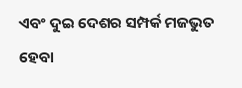ଏବଂ ଦୁଇ ଦେଶର ସମ୍ପର୍କ ମଜଭୁତ ହେବା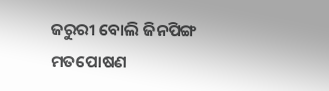ଜରୁରୀ ବୋଲି ଜିନପିଙ୍ଗ ମତପୋଷଣ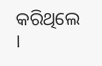କରିଥିଲେ ।